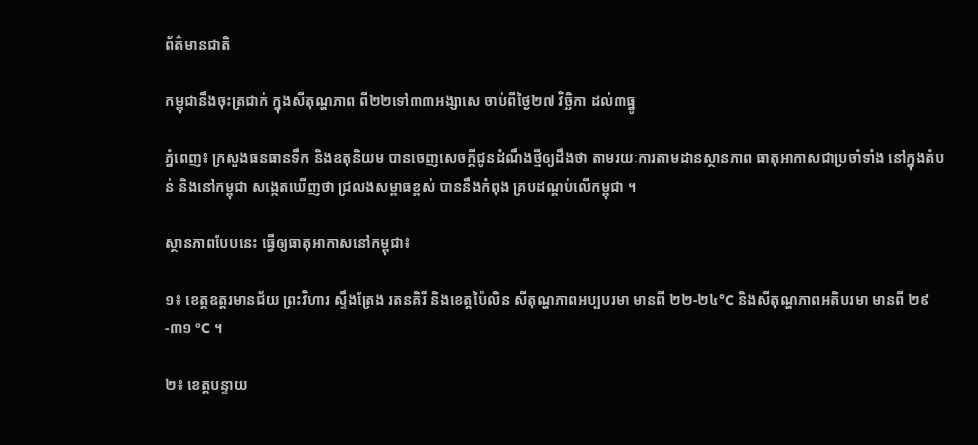ព័ត៌មានជាតិ

កម្ពុជានឹងចុះត្រជាក់ ក្នុងសីតុណ្ហភាព ពី២២ទៅ៣៣អង្សាសេ ចាប់ពីថ្ងៃ២៧ វិច្ឆិកា ដល់៣ធ្នូ

ភ្នំពេញ៖ ក្រសួងធនធានទឹក និងឧតុនិយម បានចេញសេចក្តីជូនដំណឹងថ្មីឲ្យដឹងថា តាមរយៈការតាមដានស្ថានភាព ធាតុអាកាសជាប្រចាំទាំង នៅក្នុងតំបន់ និងនៅកម្ពុជា សង្កេតឃើញថា ជ្រលងសម្ពាធខ្ពស់ បាននឹងកំពុង គ្របដណ្តប់លើកម្ពុជា ។

ស្ថានភាពបែបនេះ ធ្វើឲ្យធាតុអាកាសនៅកម្ពុជា៖

១៖ ខេត្តឧត្តរមានជ័យ ព្រះវិហារ ស្ទឹងត្រែង រតនគិរី និងខេត្តប៉ៃលិន សីតុណ្ហភាពអប្បបរមា មានពី ២២-២៤°C និងសីតុណ្ហភាពអតិបរមា មានពី ២៩-៣១ °C ។

២៖ ខេត្តបន្ទាយ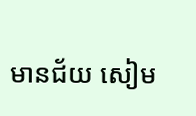មានជ័យ សៀម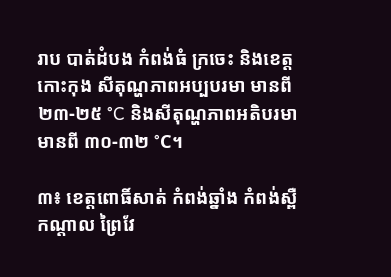រាប បាត់ដំបង កំពង់ធំ ក្រចេះ និងខេត្តកោះកុង សីតុណ្ហភាពអប្បបរមា មានពី ២៣-២៥ °C និងសីតុណ្ហភាពអតិបរមា មានពី ៣០-៣២ °C។

៣៖ ខេត្តពោធិ៍សាត់ កំពង់ឆ្នាំង កំពង់ស្ពឺ កណ្តាល ព្រៃវែ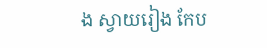ង ស្វាយរៀង កែប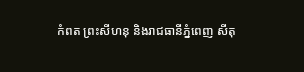កំពត ព្រះសីហនុ និងរាជធានីភ្នំពេញ សីតុ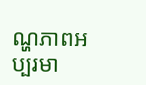ណ្ហភាពអប្បរមា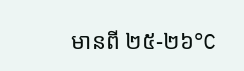មានពី ២៥-២៦°C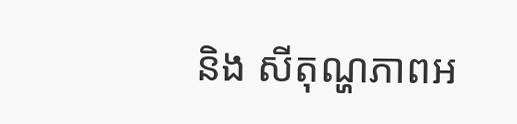និង សីតុណ្ហភាពអ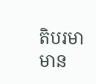តិបរមា មាន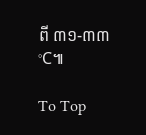ពី ៣១-៣៣°C៕

To Top